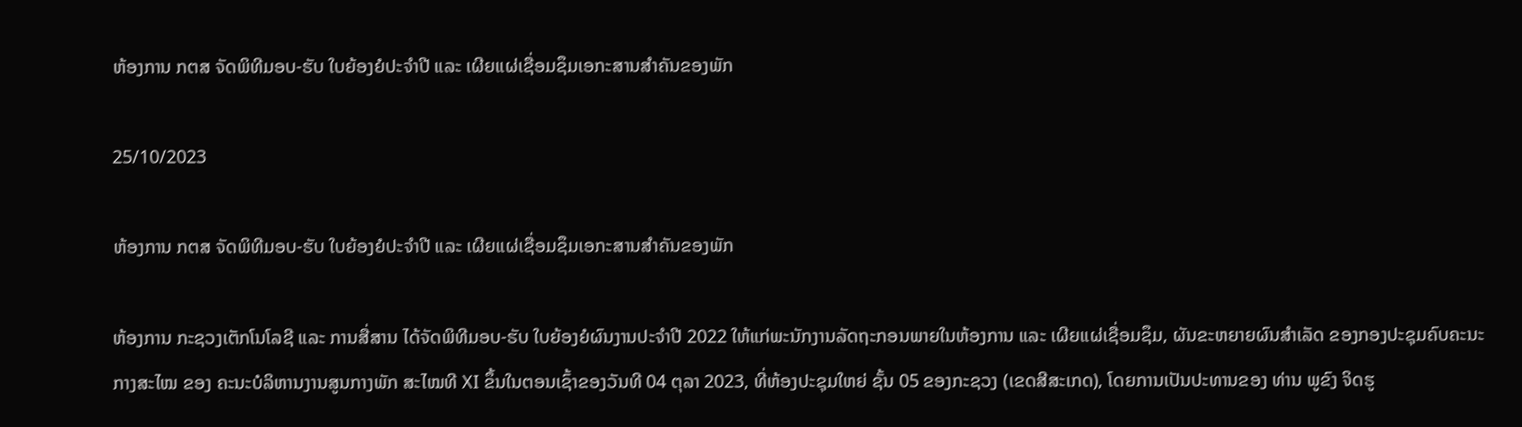ຫ້ອງການ ກຕສ ຈັດພິທີມອບ-ຮັບ ໃບຍ້ອງຍໍປະຈໍາປີ ແລະ ເຜີຍແຜ່ເຊື່ອມຊຶມເອກະສານສໍາຄັນຂອງພັກ

25/10/2023

ຫ້ອງການ ກຕສ ຈັດພິທີມອບ-ຮັບ ໃບຍ້ອງຍໍປະຈໍາປີ ແລະ ເຜີຍແຜ່ເຊື່ອມຊຶມເອກະສານສໍາຄັນຂອງພັກ

ຫ້ອງການ ກະຊວງເຕັກໂນໂລຊີ ແລະ ການສື່ສານ ໄດ້ຈັດພິທີມອບ-ຮັບ ໃບຍ້ອງຍໍຜົນງານປະຈຳປີ 2022 ໃຫ້ແກ່ພະນັກງານລັດຖະກອນພາຍໃນຫ້ອງການ ແລະ ເຜີຍແຜ່ເຊື່ອມຊຶມ, ຜັນຂະຫຍາຍຜົນສຳເລັດ ຂອງກອງປະຊຸມຄົບຄະນະກາງສະໄໝ ຂອງ ຄະນະບໍລິຫານງານສູນກາງພັກ ສະໄໝທີ XI ຂຶ້ນໃນຕອນເຊົ້າຂອງວັນທີ 04 ຕຸລາ 2023, ທີ່ຫ້ອງປະຊຸມໃຫຍ່ ຊັ້ນ 05 ຂອງກະຊວງ (ເຂດສີສະເກດ), ໂດຍການເປັນປະທານຂອງ ທ່ານ ພູຂົງ ຈິດຮູ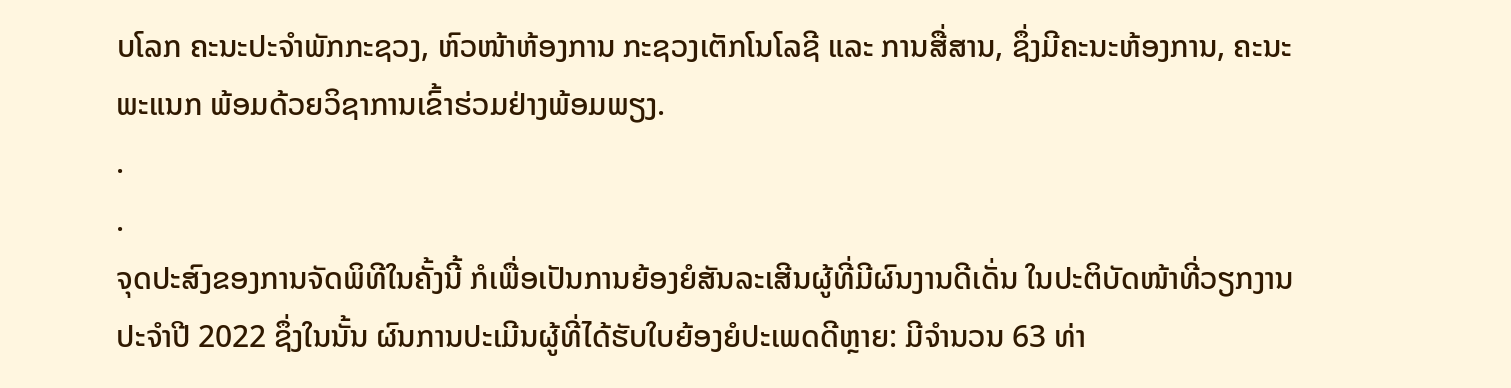ບໂລກ ຄະນະປະຈໍາພັກກະຊວງ, ຫົວໜ້າຫ້ອງການ ກະຊວງເຕັກໂນໂລຊີ ແລະ ການສື່ສານ, ຊຶ່ງມີຄະນະຫ້ອງການ, ຄະນະພະແນກ ພ້ອມດ້ວຍວິຊາການເຂົ້າຮ່ວມຢ່າງພ້ອມພຽງ.
.
.
ຈຸດປະສົງຂອງການຈັດພິທີໃນຄັ້ງນີ້ ກໍເພື່ອເປັນການຍ້ອງຍໍສັນລະເສີນຜູ້ທີ່ມີຜົນງານດີເດັ່ນ ໃນປະຕິບັດໜ້າທີ່ວຽກງານ ປະຈໍາປີ 2022 ຊຶ່ງໃນນັ້ນ ຜົນການປະເມີນຜູ້ທີ່ໄດ້ຮັບໃບຍ້ອງຍໍປະເພດດີຫຼາຍ: ມີຈໍານວນ 63 ທ່າ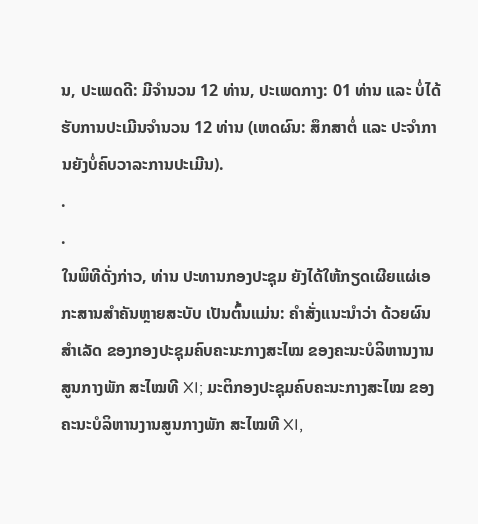ນ, ປະເພດດີ: ມີຈໍານວນ 12 ທ່ານ, ປະເພດກາງ: 01 ທ່ານ ແລະ ບໍ່ໄດ້ຮັບການປະເມີນຈໍານວນ 12 ທ່ານ (ເຫດຜົນ: ສຶກສາຕໍ່ ແລະ ປະຈໍາການຍັງບໍ່ຄົບວາລະການປະເມີນ).
.
.
ໃນພິທີດັ່ງກ່າວ, ທ່ານ ປະທານກອງປະຊຸມ ຍັງໄດ້ໃຫ້ກຽດເຜີຍແຜ່ເອກະສານສໍາຄັນຫຼາຍສະບັບ ເປັນຕົ້ນແມ່ນ: ຄຳສັ່ງແນະນຳວ່າ ດ້ວຍຜົນສຳເລັດ ຂອງກອງປະຊຸມຄົບຄະນະກາງສະໄໝ ຂອງຄະນະບໍລິຫານງານສູນກາງພັກ ສະໄໝທີ XI; ມະຕິກອງປະຊຸມຄົບຄະນະກາງສະໄໝ ຂອງຄະນະບໍລິຫານງານສູນກາງພັກ ສະໄໝທີ XI,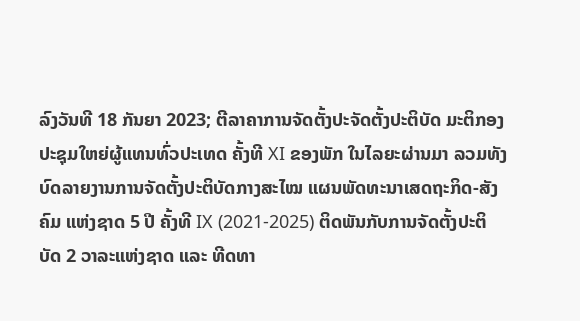ລົງວັນທີ 18 ກັນຍາ 2023; ຕີລາຄາການຈັດຕັ້ງປະຈັດຕັ້ງປະຕິບັດ ມະຕິກອງປະຊຸມໃຫຍ່ຜູ້ແທນທົ່ວປະເທດ ຄັ້ງທີ XI ຂອງພັກ ໃນໄລຍະຜ່ານມາ ລວມທັງບົດລາຍງານການຈັດຕັ້ງປະຕິບັດກາງສະໄໝ ແຜນພັດທະນາເສດຖະກິດ-ສັງຄົມ ແຫ່ງຊາດ 5 ປີ ຄັ້ງທີ IX (2021-2025) ຕິດພັນກັບການຈັດຕັ້ງປະຕິບັດ 2 ວາລະແຫ່ງຊາດ ແລະ ທີດທາ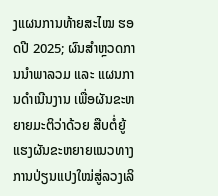ງແຜນການທ້າຍສະໄໝ ຮອດປີ 2025; ຜົນສຳຫຼວດການນຳພາລວມ ແລະ ແຜນການດຳເນີນງານ ເພື່ອຜັນຂະຫຍາຍມະຕິວ່າດ້ວຍ ສືບຕໍ່ຍູ້ແຮງຜັນຂະຫຍາຍແນວທາງການປ່ຽນແປງໃໝ່ສູ່ລວງເລິ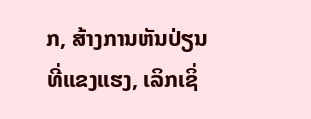ກ, ສ້າງການຫັນປ່ຽນທີ່ແຂງແຮງ, ເລິກເຊິ່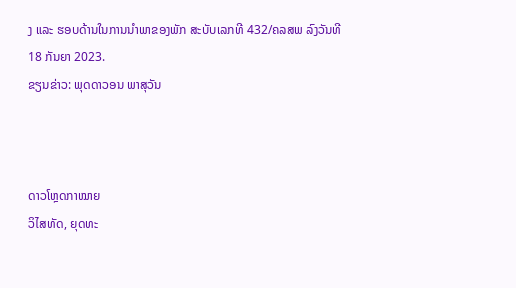ງ ແລະ ຮອບດ້ານໃນການນຳພາຂອງພັກ ສະບັບເລກທີ 432/ຄລສພ ລົງວັນທີ 18 ກັນຍາ 2023.
ຂຽນຂ່າວ: ພຸດດາວອນ ພາສຸວັນ



ດາວໂຫຼດກາໝາຍ
ວິໄສທັດ, ຍຸດທະ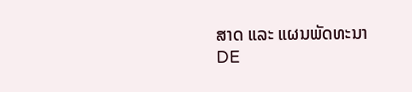ສາດ ແລະ ແຜນພັດທະນາ DE